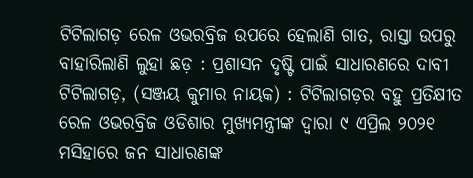ଟିଟିଲାଗଡ଼ ରେଳ ଓଭରବ୍ରିଜ ଉପରେ ହେଲାଣି ଗାତ, ରାସ୍ତା ଉପରୁ ବାହାରିଲାଣି ଲୁହା ଛଡ଼ : ପ୍ରଶାସନ ଦୃଷ୍ଟି ପାଇଁ ସାଧାରଣରେ ଦାବୀ
ଟିଟିଲାଗଡ଼, (ସଞ୍ଜୟ କୁମାର ନାୟକ) : ଟିଟିଲାଗଡ଼ର ବହୁ ପ୍ରତିକ୍ଷୀତ ରେଳ ଓଭରବ୍ରିଜ ଓଡିଶାର ମୁଖ୍ୟମନ୍ତ୍ରୀଙ୍କ ଦ୍ଵାରା ୯ ଏପ୍ରିଲ ୨୦୨୧ ମସିହାରେ ଜନ ସାଧାରଣଙ୍କ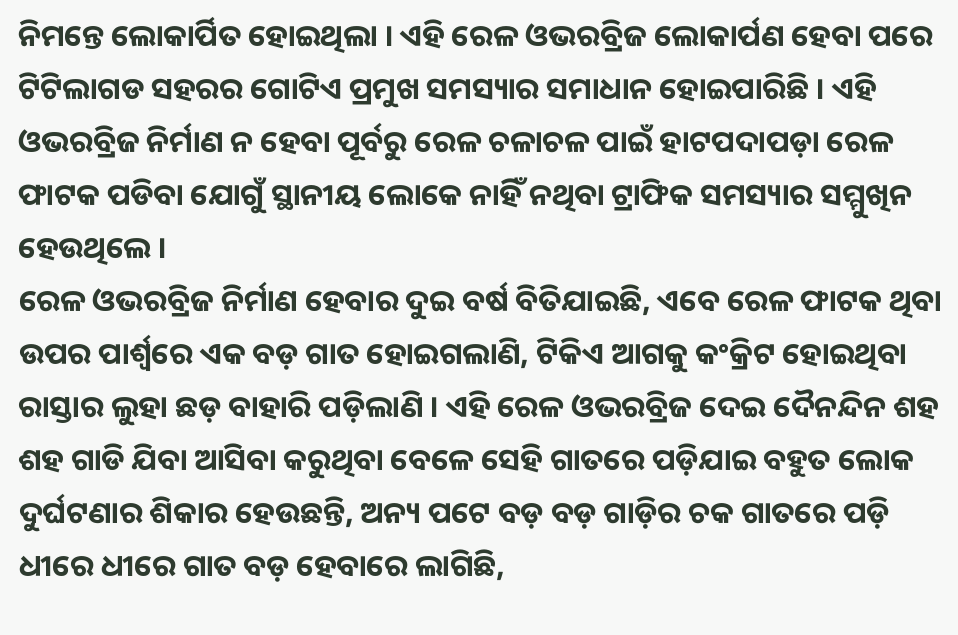ନିମନ୍ତେ ଲୋକାର୍ପିତ ହୋଇଥିଲା । ଏହି ରେଳ ଓଭରବ୍ରିଜ ଲୋକାର୍ପଣ ହେବା ପରେ ଟିଟିଲାଗଡ ସହରର ଗୋଟିଏ ପ୍ରମୁଖ ସମସ୍ୟାର ସମାଧାନ ହୋଇପାରିଛି । ଏହି ଓଭରବ୍ରିଜ ନିର୍ମାଣ ନ ହେବା ପୂର୍ବରୁ ରେଳ ଚଳାଚଳ ପାଇଁ ହାଟପଦାପଡ଼ା ରେଳ ଫାଟକ ପଡିବା ଯୋଗୁଁ ସ୍ଥାନୀୟ ଲୋକେ ନାହିଁ ନଥିବା ଟ୍ରାଫିକ ସମସ୍ୟାର ସମ୍ମୁଖିନ ହେଉଥିଲେ ।
ରେଳ ଓଭରବ୍ରିଜ ନିର୍ମାଣ ହେବାର ଦୁଇ ବର୍ଷ ବିତିଯାଇଛି, ଏବେ ରେଳ ଫାଟକ ଥିବା ଉପର ପାର୍ଶ୍ଵରେ ଏକ ବଡ଼ ଗାତ ହୋଇଗଲାଣି, ଟିକିଏ ଆଗକୁ କଂକ୍ରିଟ ହୋଇଥିବା ରାସ୍ତାର ଲୁହା ଛଡ଼ ବାହାରି ପଡ଼ିଲାଣି । ଏହି ରେଳ ଓଭରବ୍ରିଜ ଦେଇ ଦୈନନ୍ଦିନ ଶହ ଶହ ଗାଡି ଯିବା ଆସିବା କରୁଥିବା ବେଳେ ସେହି ଗାତରେ ପଡ଼ିଯାଇ ବହୁତ ଲୋକ ଦୁର୍ଘଟଣାର ଶିକାର ହେଉଛନ୍ତି, ଅନ୍ୟ ପଟେ ବଡ଼ ବଡ଼ ଗାଡ଼ିର ଚକ ଗାତରେ ପଡ଼ି ଧୀରେ ଧୀରେ ଗାତ ବଡ଼ ହେବାରେ ଲାଗିଛି,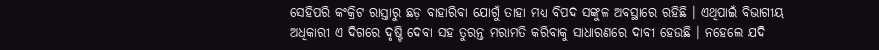ସେହିପରି କଂକ୍ରିଟ ରାସ୍ତାରୁ ଛଡ଼ ବାହାରିବା ଯୋଗୁଁ ତାହା ମଧ୍ୟ ବିପଦ ସଙ୍କୁଳ ଅବସ୍ଥାରେ ରହିଛି । ଏଥିପାଇଁ ବିଭାଗୀୟ ଅଧିକାରୀ ଏ ଦିଗରେ ଦୃଷ୍ଟି ଦେବା ସହ ତୁରନ୍ତ ମରାମତି କରିବାକୁ ସାଧାରଣରେ ଦାବୀ ହେଉଛି । ନହେଲେ ଯଦି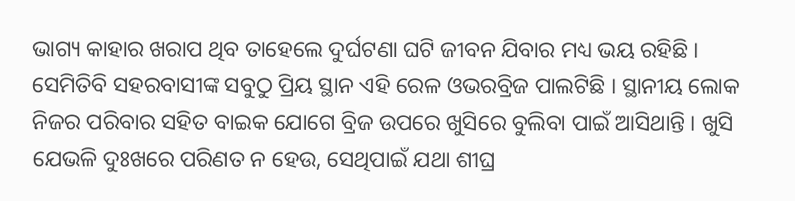ଭାଗ୍ୟ କାହାର ଖରାପ ଥିବ ତାହେଲେ ଦୁର୍ଘଟଣା ଘଟି ଜୀବନ ଯିବାର ମଧ୍ୟ ଭୟ ରହିଛି । ସେମିତିବି ସହରବାସୀଙ୍କ ସବୁଠୁ ପ୍ରିୟ ସ୍ଥାନ ଏହି ରେଳ ଓଭରବ୍ରିଜ ପାଲଟିଛି । ସ୍ଥାନୀୟ ଲୋକ ନିଜର ପରିବାର ସହିତ ବାଇକ ଯୋଗେ ବ୍ରିଜ ଉପରେ ଖୁସିରେ ବୁଲିବା ପାଇଁ ଆସିଥାନ୍ତି । ଖୁସି ଯେଭଳି ଦୁଃଖରେ ପରିଣତ ନ ହେଉ, ସେଥିପାଇଁ ଯଥା ଶୀଘ୍ର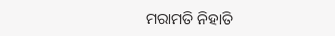ମରାମତି ନିହାତି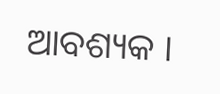ଆବଶ୍ୟକ ।